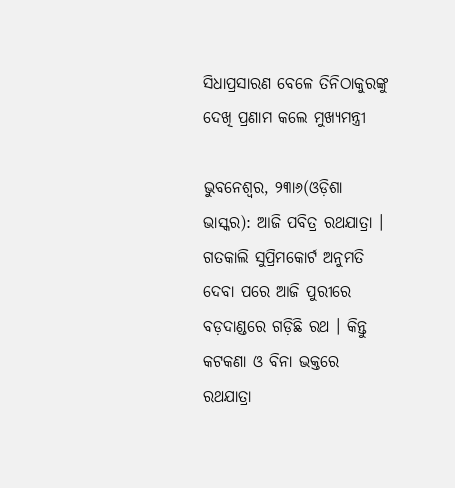ସିଧାପ୍ରସାରଣ ବେଳେ ତିନିଠାକୁରଙ୍କୁ ଦେଖି ପ୍ରଣାମ କଲେ ମୁଖ୍ୟମନ୍ତ୍ରୀ

ଭୁବନେଶ୍ୱର, ୨୩ା୬(ଓଡ଼ିଶା ଭାସ୍କର): ଆଜି ପବିତ୍ର ରଥଯାତ୍ରା । ଗତକାଲି ସୁପ୍ରିମକୋର୍ଟ ଅନୁମତି ଦେବା ପରେ ଆଜି ପୁରୀରେ ବଡ଼ଦାଣ୍ଡରେ ଗଡ଼ିଛି ରଥ । କିନ୍ତୁ କଟକଣା ଓ ବିନା ଭକ୍ତରେ ରଥଯାତ୍ରା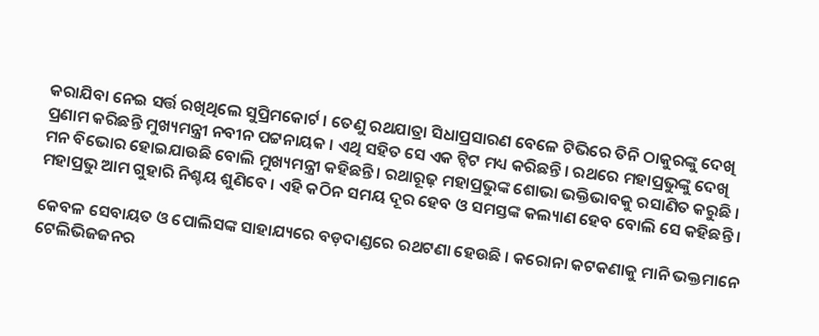କରାଯିବା ନେଇ ସର୍ତ୍ତ ରଖିଥିଲେ ସୁପ୍ରିମକୋର୍ଟ । ତେଣୁ ରଥଯାତ୍ରା ସିଧାପ୍ରସାରଣ ବେଳେ ଟିଭିରେ ତିନି ଠାକୁରଙ୍କୁ ଦେଖି ପ୍ରଣାମ କରିଛନ୍ତି ମୁଖ୍ୟମନ୍ତ୍ରୀ ନବୀନ ପଟ୍ଟନାୟକ । ଏଥି ସହିତ ସେ ଏକ ଟ୍ୱିଟ ମଧ୍ୟ କରିଛନ୍ତି । ରଥରେ ମହାପ୍ରଭୁଙ୍କୁ ଦେଖି ମନ ବିଭୋର ହୋଇଯାଉଛି ବୋଲି ମୁଖ୍ୟମନ୍ତ୍ରୀ କହିଛନ୍ତି । ରଥାରୂଢ଼ ମହାପ୍ରଭୁଙ୍କ ଶୋଭା ଭକ୍ତିଭାବକୁ ରସାଣିତ କରୁଛି । ମହାପ୍ରଭୁ ଆମ ଗୁହାରି ନିଶ୍ଚୟ ଶୁଣିବେ । ଏହି କଠିନ ସମୟ ଦୂର ହେବ ଓ ସମସ୍ତଙ୍କ କଲ୍ୟାଣ ହେବ ବୋଲି ସେ କହିଛନ୍ତି ।

କେବଳ ସେବାୟତ ଓ ପୋଲିସଙ୍କ ସାହାଯ୍ୟରେ ବଡ଼ଦାଣ୍ଡରେ ରଥଟଣା ହେଉଛି । କରୋନା କଟକଣାକୁ ମାନି ଭକ୍ତମାନେ ଟେଲିଭିଜଜନର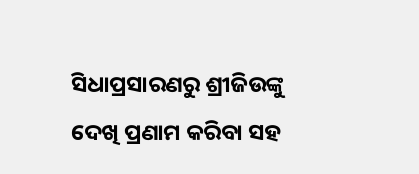ସିଧାପ୍ରସାରଣରୁ ଶ୍ରୀଜିଉଙ୍କୁ ଦେଖି ପ୍ରଣାମ କରିବା ସହ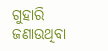ଗୁହାରି ଜଣାଉଥିବା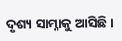ଦୃଶ୍ୟ ସାମ୍ନାକୁ ଆସିଛି ।